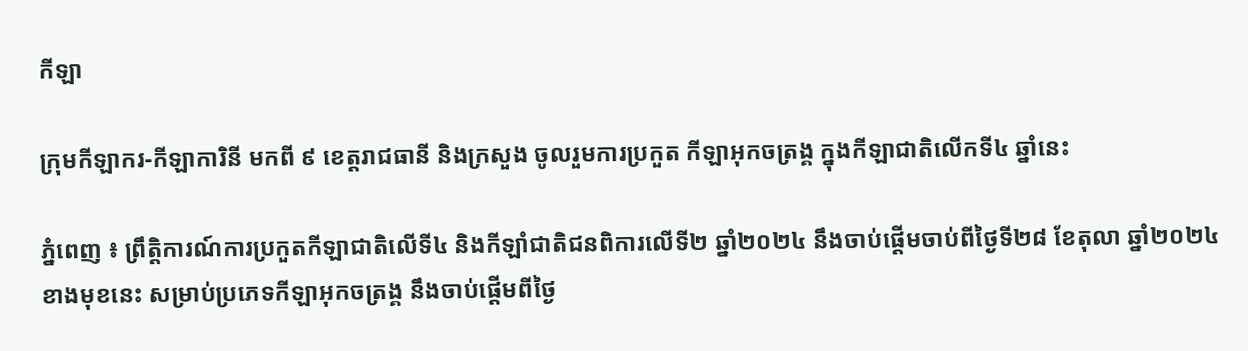កីឡា

ក្រុមកីឡាករ-កីឡាការិនី មកពី ៩ ខេត្តរាជធានី និងក្រសួង ចូលរួមការប្រកួត កីឡាអុកចត្រង្គ ក្នុងកីឡាជាតិលើកទី៤ ឆ្នាំនេះ

ភ្នំពេញ ៖ ព្រឹត្តិការណ៍ការប្រកួតកីឡាជាតិលើទី៤ និងកីឡាំជាតិជនពិការលើទី២ ឆ្នាំ២០២៤ នឹងចាប់ផ្តើមចាប់ពីថ្ងៃទី២៨ ខែតុលា ឆ្នាំ២០២៤ ខាងមុខនេះ សម្រាប់ប្រភេទកីឡាអុកចត្រង្គ នឹងចាប់ផ្តើមពីថ្ងៃ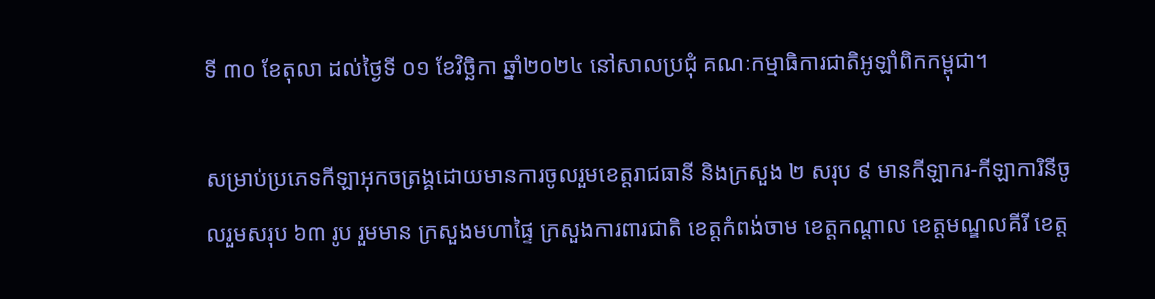ទី ៣០ ខែតុលា ដល់ថ្ងៃទី ០១ ខែវិច្ឆិកា ឆ្នាំ២០២៤ នៅសាលប្រជុំ គណៈកម្មាធិការជាតិអូឡាំពិកកម្ពុជា។

សម្រាប់ប្រភេទកីឡាអុកចត្រង្គដោយមានការចូលរួមខេត្តរាជធានី និងក្រសួង ២ សរុប ៩ មានកីឡាករ-កីឡាការិនីចូលរួមសរុប ៦៣ រូប រួមមាន ក្រសួងមហាផ្ទៃ ក្រសួងការពារជាតិ ខេត្តកំពង់ចាម ខេត្តកណ្តាល ខេត្តមណ្ឌលគីរី ខេត្ត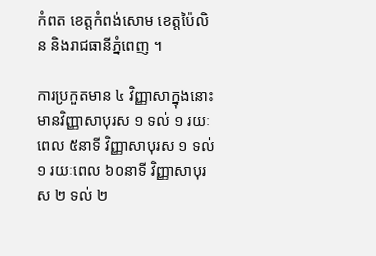កំពត ខេត្តកំពង់សោម ខេត្តប៉ៃលិន និងរាជធានីភ្នំពេញ ។

ការប្រកួតមាន ៤ វិញ្ញាសាក្នុងនោះមានវិញ្ញាសាបុរស ១ ទល់ ១ រយៈពេល ៥នាទី វិញ្ញាសាបុរស ១ ទល់ ១ រយៈពេល ៦០នាទី វិញ្ញាសាបុរស ២ ទល់ ២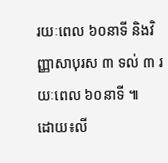រយៈពេល ៦០នាទី និងវិញ្ញាសាបុរស ៣ ទល់ ៣ រយៈពេល ៦០នាទី ៕
ដោយ៖លី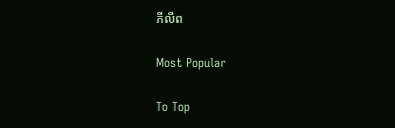ភីលីព

Most Popular

To Top